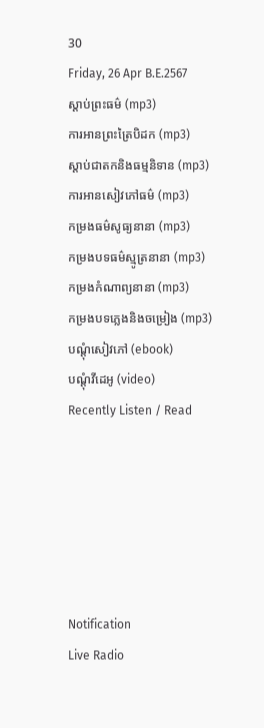30
Friday, 26 Apr B.E.2567
ស្តាប់ព្រះធម៌ (mp3)
ការអានព្រះត្រៃបិដក (mp3)
ស្តាប់ជាតកនិងធម្មនិទាន (mp3)
ការអានសៀវភៅធម៌ (mp3)
កម្រងធម៌សូធ្យនានា (mp3)
កម្រងបទធម៌ស្មូត្រនានា (mp3)
កម្រងកំណាព្យនានា (mp3)
កម្រងបទភ្លេងនិងចម្រៀង (mp3)
បណ្តុំសៀវភៅ (ebook)
បណ្តុំវីដេអូ (video)
Recently Listen / Read






Notification
Live Radio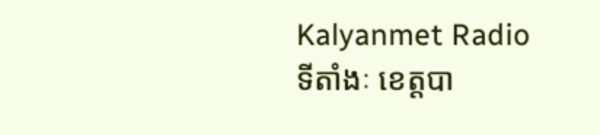Kalyanmet Radio
ទីតាំងៈ ខេត្តបា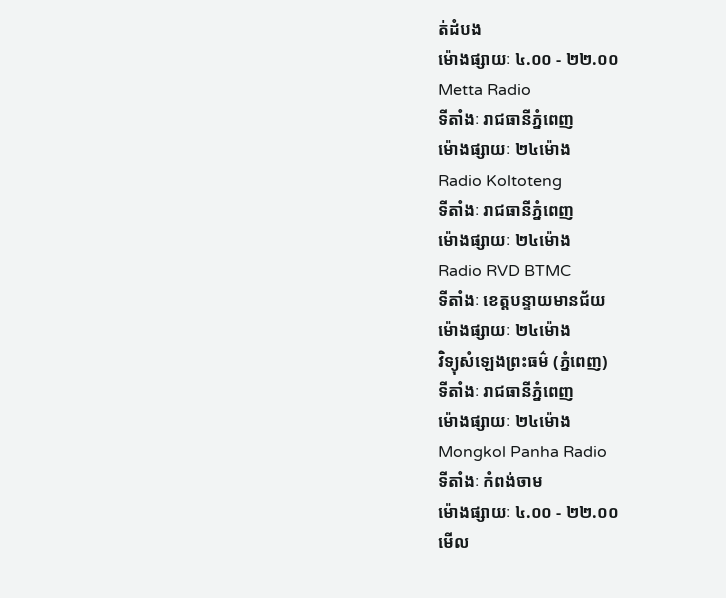ត់ដំបង
ម៉ោងផ្សាយៈ ៤.០០ - ២២.០០
Metta Radio
ទីតាំងៈ រាជធានីភ្នំពេញ
ម៉ោងផ្សាយៈ ២៤ម៉ោង
Radio Koltoteng
ទីតាំងៈ រាជធានីភ្នំពេញ
ម៉ោងផ្សាយៈ ២៤ម៉ោង
Radio RVD BTMC
ទីតាំងៈ ខេត្តបន្ទាយមានជ័យ
ម៉ោងផ្សាយៈ ២៤ម៉ោង
វិទ្យុសំឡេងព្រះធម៌ (ភ្នំពេញ)
ទីតាំងៈ រាជធានីភ្នំពេញ
ម៉ោងផ្សាយៈ ២៤ម៉ោង
Mongkol Panha Radio
ទីតាំងៈ កំពង់ចាម
ម៉ោងផ្សាយៈ ៤.០០ - ២២.០០
មើល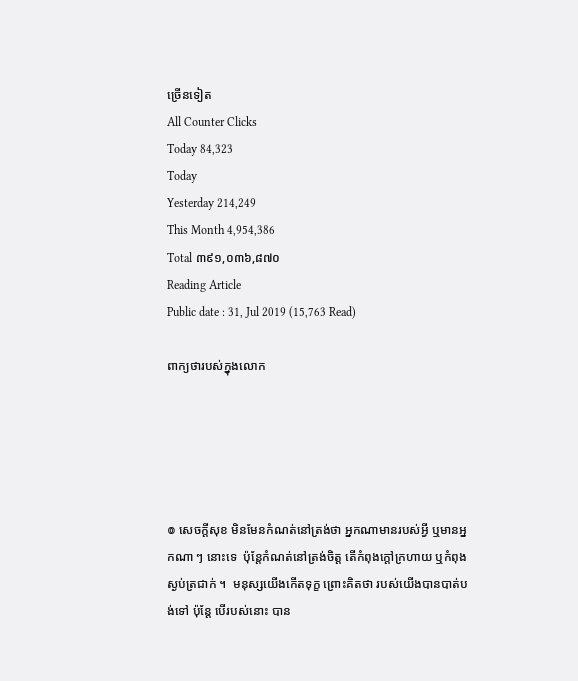ច្រើនទៀត
All Counter Clicks
Today 84,323
Today
Yesterday 214,249
This Month 4,954,386
Total ៣៩១,០៣៦,៨៧០
Reading Article
Public date : 31, Jul 2019 (15,763 Read)

ពាក្យថារបស់ក្នុងលោក





៙ សេចក្ដីសុខ មិនមែនកំណត់នៅត្រង់ថា អ្នកណាមានរបស់អ្វី ឬមានអ្នកណា ៗ នោះទេ  ប៉ុន្តែកំណត់នៅត្រង់ចិត្ត តើកំពុងក្ដៅក្រហាយ ឬកំពុងស្ងប់ត្រជាក់ ។  មនុស្សយើងកើតទុក្ខ ព្រោះគិតថា របស់យើងបានបាត់បង់ទៅ ប៉ុន្តែ បើរបស់នោះ បាន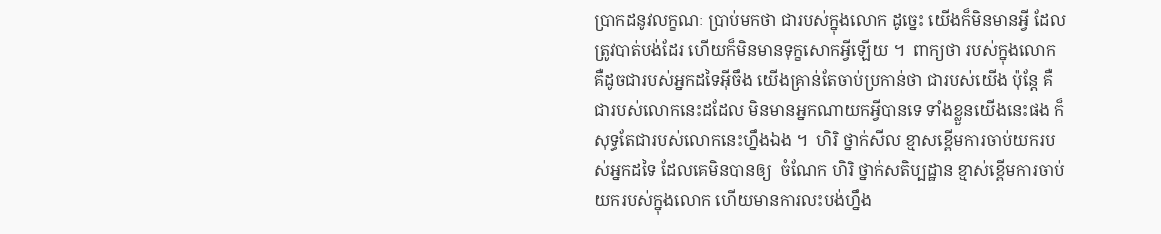ប្រាកដនូវលក្ខណៈ ប្រាប់មកថា ជារបស់ក្នុងលោក ដូច្នេះ យើងក៏មិនមានអ្វី ដែលត្រូវបាត់បង់ដែរ ហើយក៏មិនមានទុក្ខសោកអ្វីឡើយ ។  ពាក្យថា របស់ក្នុងលោក គឺដូចជារបស់អ្នកដទៃអ៊ីចឹង យើងគ្រាន់តែចាប់ប្រកាន់ថា ជារបស់យើង ប៉ុន្តែ គឺជារបស់លោកនេះដដែល មិនមានអ្នកណាយកអ្វីបានទេ ទាំងខ្លួនយើងនេះផង ក៏សុទ្ធតែជារបស់លោកនេះហ្នឹងឯង ។  ហិរិ ថ្នាក់សីល ខ្មាសខ្ពើមការចាប់យករបស់អ្នកដទៃ ដែលគេមិនបានឲ្យ  ចំណែក ហិរិ ថ្នាក់សតិប្បដ្ឋាន ខ្មាស់ខ្ពើមការចាប់យករបស់ក្នុងលោក ហើយមានការលះបង់ហ្នឹង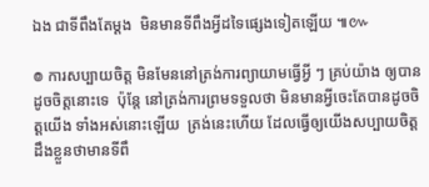ឯង ជាទីពឹងតែម្ដង  មិនមានទីពឹងអ្វីដទៃផ្សេងទៀតឡើយ ៕៚

៙ ការសប្បាយចិត្ត មិនមែននៅត្រង់ការព្យាយាមធ្វើអ្វី ៗ គ្រប់យ៉ាង ឲ្យបានដូចចិត្តនោះទេ  ប៉ុន្តែ នៅត្រង់ការព្រមទទួលថា មិនមានអ្វីចេះតែបានដូចចិត្តយើង ទាំងអស់នោះឡើយ  ត្រង់នេះហើយ ដែលធ្វើឲ្យយើងសប្បាយចិត្ត ដឹងខ្លួនថាមានទីពឹ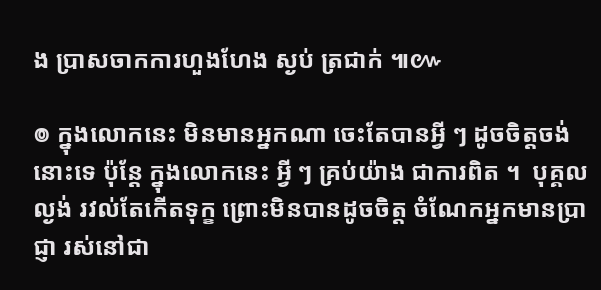ង ប្រាសចាកការហួងហែង ស្ងប់ ត្រជាក់ ៕៚

៙ ក្នុងលោកនេះ មិនមានអ្នកណា ចេះតែបានអ្វី ៗ ដូចចិត្តចង់នោះទេ ប៉ុន្តែ ក្នុងលោកនេះ អ្វី ៗ គ្រប់យ៉ាង ជាការពិត ។  បុគ្គលល្ងង់ រវល់តែកើតទុក្ខ ព្រោះមិនបានដូចចិត្ត ចំណែកអ្នកមានប្រាជ្ញា រស់នៅជា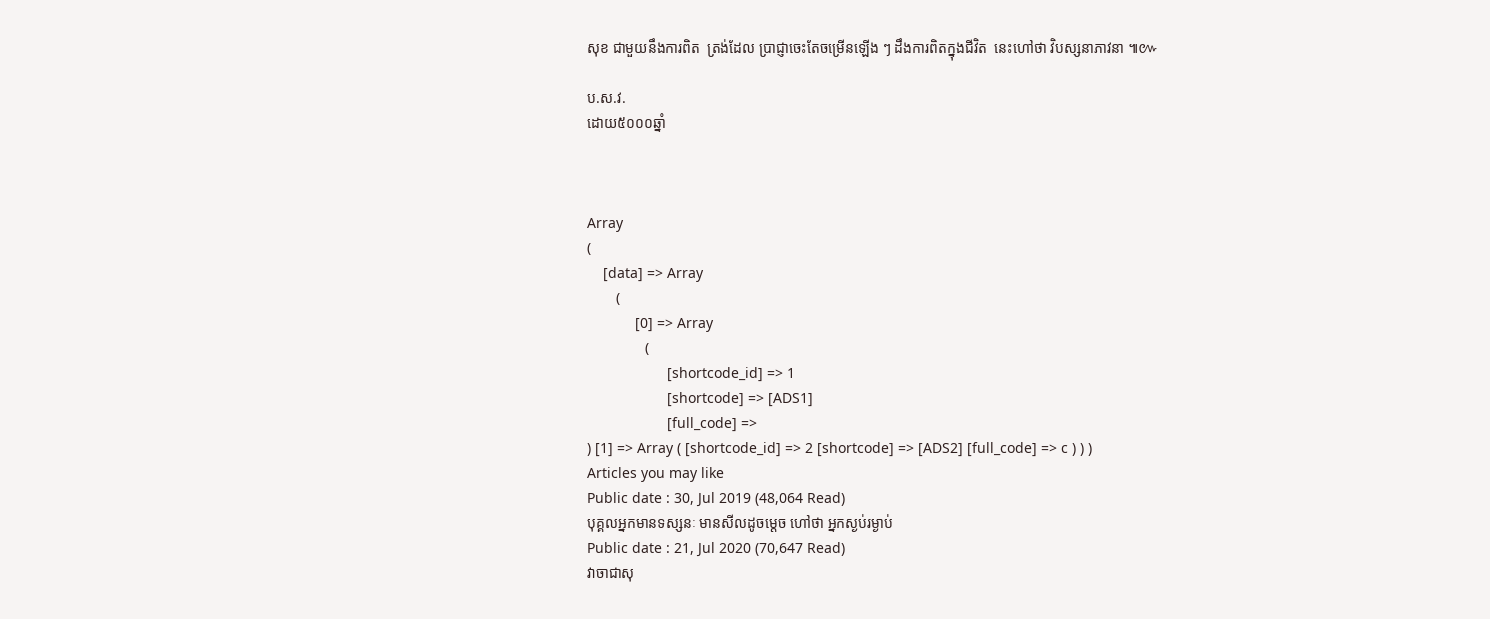សុខ ជាមួយនឹងការពិត  ត្រង់ដែល ប្រាជ្ញាចេះតែចម្រើនឡើង ៗ ដឹងការពិតក្នុងជីវិត  នេះហៅថា វិបស្សនាភាវនា ៕៚

ប.ស.វ.
ដោយ៥០០០ឆ្នាំ



Array
(
    [data] => Array
        (
            [0] => Array
                (
                    [shortcode_id] => 1
                    [shortcode] => [ADS1]
                    [full_code] =>
) [1] => Array ( [shortcode_id] => 2 [shortcode] => [ADS2] [full_code] => c ) ) )
Articles you may like
Public date : 30, Jul 2019 (48,064 Read)
បុគ្គលអ្នកមានទស្សនៈ មានសីលដូចម្តេច ហៅថា អ្នកស្ងប់រម្ងាប់
Public date : 21, Jul 2020 (70,647 Read)
វាចាជាសុ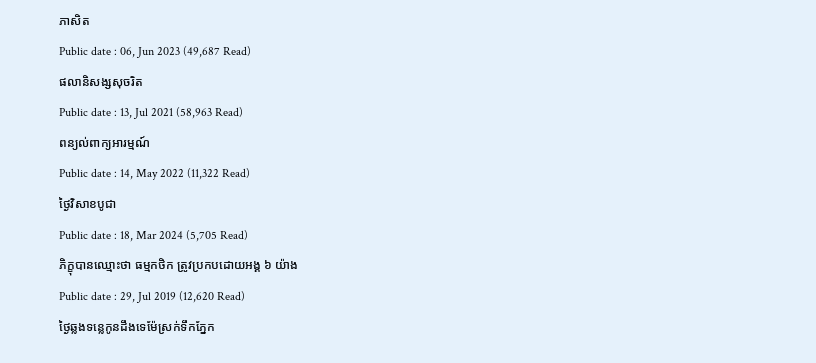ភាសិត
Public date : 06, Jun 2023 (49,687 Read)
ផលានិសង្សសុចរិត
Public date : 13, Jul 2021 (58,963 Read)
ពន្យល់ពាក្យអារម្មណ៍
Public date : 14, May 2022 (11,322 Read)
ថ្ងៃវិសាខបូជា
Public date : 18, Mar 2024 (5,705 Read)
ភិក្ខុបានឈ្មោះថា ធម្មកថិក ត្រូវប្រកបដោយអង្គ ៦ យ៉ាង
Public date : 29, Jul 2019 (12,620 Read)
ថ្ងៃឆ្លងទន្លេកូនដឹងទេម៉ែស្រក់ទឹកភ្នែក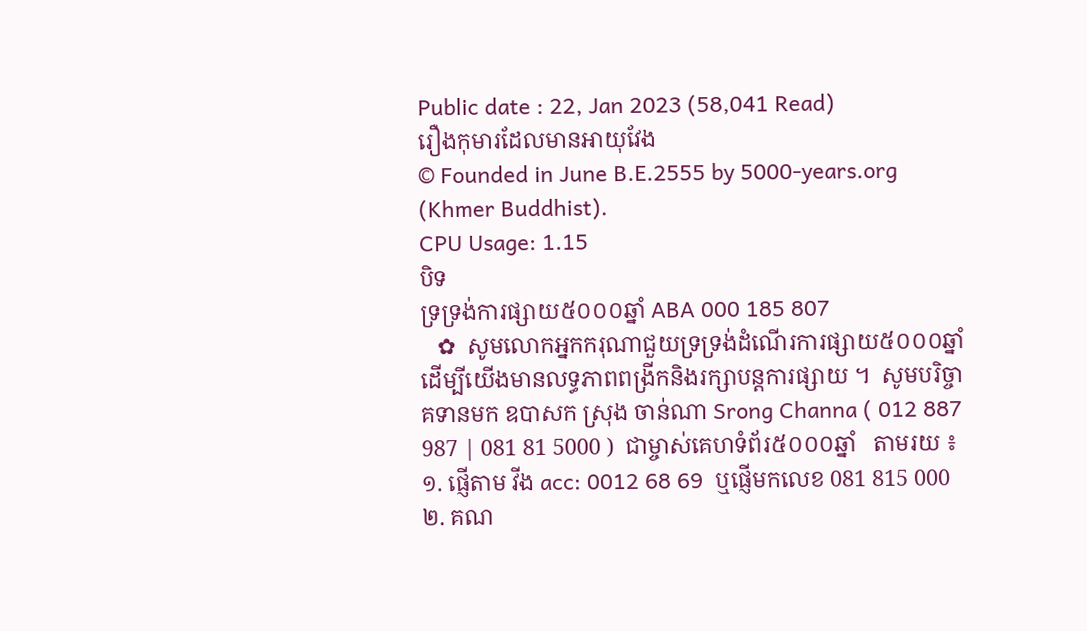Public date : 22, Jan 2023 (58,041 Read)
រឿងកុមារដែលមានអាយុវែង
© Founded in June B.E.2555 by 5000-years.org (Khmer Buddhist).
CPU Usage: 1.15
បិទ
ទ្រទ្រង់ការផ្សាយ៥០០០ឆ្នាំ ABA 000 185 807
   ✿  សូមលោកអ្នកករុណាជួយទ្រទ្រង់ដំណើរការផ្សាយ៥០០០ឆ្នាំ  ដើម្បីយើងមានលទ្ធភាពពង្រីកនិងរក្សាបន្តការផ្សាយ ។  សូមបរិច្ចាគទានមក ឧបាសក ស្រុង ចាន់ណា Srong Channa ( 012 887 987 | 081 81 5000 )  ជាម្ចាស់គេហទំព័រ៥០០០ឆ្នាំ   តាមរយ ៖ ១. ផ្ញើតាម វីង acc: 0012 68 69  ឬផ្ញើមកលេខ 081 815 000 ២. គណ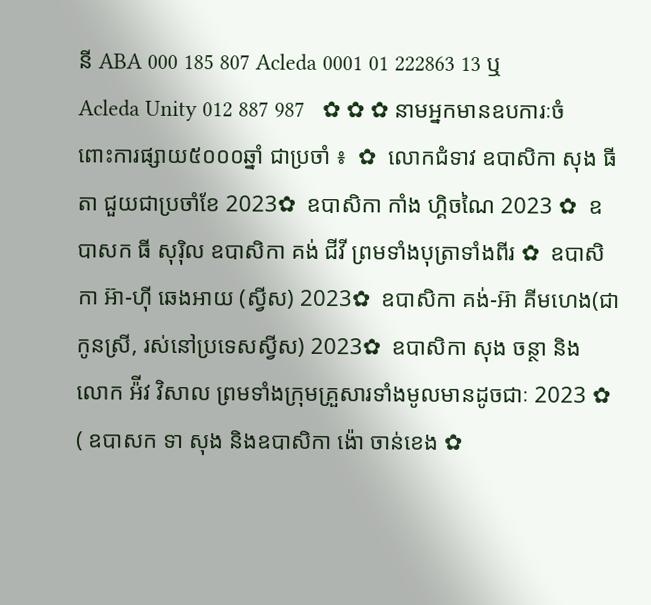នី ABA 000 185 807 Acleda 0001 01 222863 13 ឬ Acleda Unity 012 887 987   ✿ ✿ ✿ នាមអ្នកមានឧបការៈចំពោះការផ្សាយ៥០០០ឆ្នាំ ជាប្រចាំ ៖  ✿  លោកជំទាវ ឧបាសិកា សុង ធីតា ជួយជាប្រចាំខែ 2023✿  ឧបាសិកា កាំង ហ្គិចណៃ 2023 ✿  ឧបាសក ធី សុរ៉ិល ឧបាសិកា គង់ ជីវី ព្រមទាំងបុត្រាទាំងពីរ ✿  ឧបាសិកា អ៊ា-ហុី ឆេងអាយ (ស្វីស) 2023✿  ឧបាសិកា គង់-អ៊ា គីមហេង(ជាកូនស្រី, រស់នៅប្រទេសស្វីស) 2023✿  ឧបាសិកា សុង ចន្ថា និង លោក អ៉ីវ វិសាល ព្រមទាំងក្រុមគ្រួសារទាំងមូលមានដូចជាៈ 2023 ✿  ( ឧបាសក ទា សុង និងឧបាសិកា ង៉ោ ចាន់ខេង ✿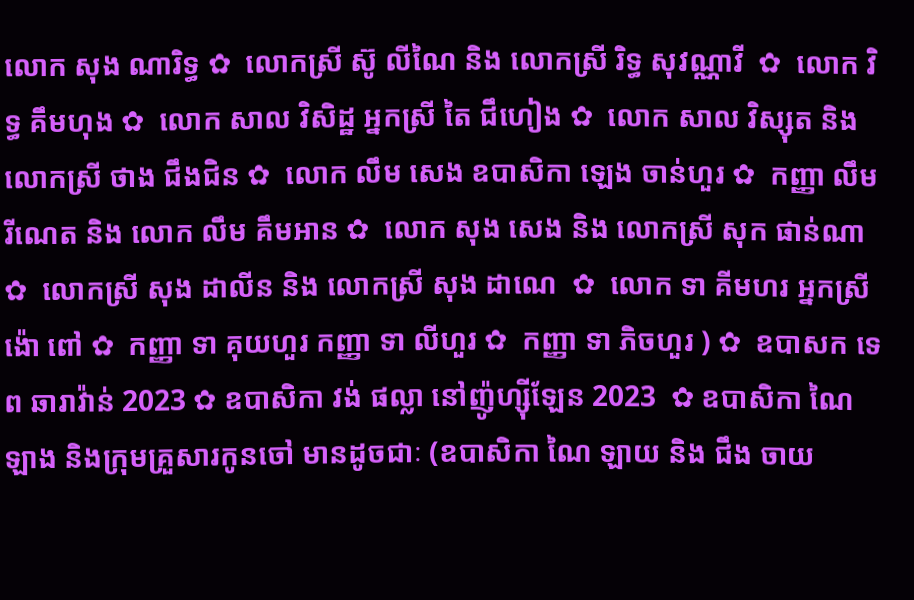លោក សុង ណារិទ្ធ ✿  លោកស្រី ស៊ូ លីណៃ និង លោកស្រី រិទ្ធ សុវណ្ណាវី  ✿  លោក វិទ្ធ គឹមហុង ✿  លោក សាល វិសិដ្ឋ អ្នកស្រី តៃ ជឹហៀង ✿  លោក សាល វិស្សុត និង លោកស្រី ថាង ជឹងជិន ✿  លោក លឹម សេង ឧបាសិកា ឡេង ចាន់ហួរ ✿  កញ្ញា លឹម រីណេត និង លោក លឹម គឹមអាន ✿  លោក សុង សេង និង លោកស្រី សុក ផាន់ណា ✿  លោកស្រី សុង ដាលីន និង លោកស្រី សុង ដាណេ  ✿  លោក ទា គីមហរ អ្នកស្រី ង៉ោ ពៅ ✿  កញ្ញា ទា គុយហួរ កញ្ញា ទា លីហួរ ✿  កញ្ញា ទា ភិចហួរ ) ✿  ឧបាសក ទេព ឆារាវ៉ាន់ 2023 ✿ ឧបាសិកា វង់ ផល្លា នៅញ៉ូហ្ស៊ីឡែន 2023  ✿ ឧបាសិកា ណៃ ឡាង និងក្រុមគ្រួសារកូនចៅ មានដូចជាៈ (ឧបាសិកា ណៃ ឡាយ និង ជឹង ចាយ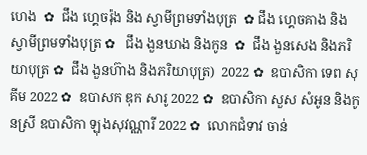ហេង  ✿  ជឹង ហ្គេចរ៉ុង និង ស្វាមីព្រមទាំងបុត្រ  ✿ ជឹង ហ្គេចគាង និង ស្វាមីព្រមទាំងបុត្រ ✿   ជឹង ងួនឃាង និងកូន  ✿  ជឹង ងួនសេង និងភរិយាបុត្រ ✿  ជឹង ងួនហ៊ាង និងភរិយាបុត្រ)  2022 ✿  ឧបាសិកា ទេព សុគីម 2022 ✿  ឧបាសក ឌុក សារូ 2022 ✿  ឧបាសិកា សួស សំអូន និងកូនស្រី ឧបាសិកា ឡុងសុវណ្ណារី 2022 ✿  លោកជំទាវ ចាន់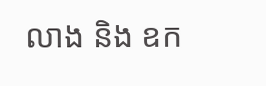លាង និង ឧក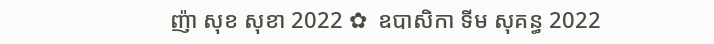ញ៉ា សុខ សុខា 2022 ✿  ឧបាសិកា ទីម សុគន្ធ 2022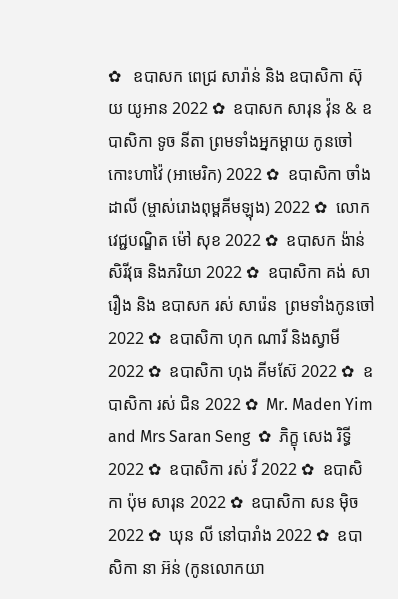✿   ឧបាសក ពេជ្រ សារ៉ាន់ និង ឧបាសិកា ស៊ុយ យូអាន 2022 ✿  ឧបាសក សារុន វ៉ុន & ឧបាសិកា ទូច នីតា ព្រមទាំងអ្នកម្តាយ កូនចៅ កោះហាវ៉ៃ (អាមេរិក) 2022 ✿  ឧបាសិកា ចាំង ដាលី (ម្ចាស់រោងពុម្ពគីមឡុង) 2022 ✿  លោកវេជ្ជបណ្ឌិត ម៉ៅ សុខ 2022 ✿  ឧបាសក ង៉ាន់ សិរីវុធ និងភរិយា 2022 ✿  ឧបាសិកា គង់ សារឿង និង ឧបាសក រស់ សារ៉េន  ព្រមទាំងកូនចៅ 2022 ✿  ឧបាសិកា ហុក ណារី និងស្វាមី 2022 ✿  ឧបាសិកា ហុង គីមស៊ែ 2022 ✿  ឧបាសិកា រស់ ជិន 2022 ✿  Mr. Maden Yim and Mrs Saran Seng  ✿  ភិក្ខុ សេង រិទ្ធី 2022 ✿  ឧបាសិកា រស់ វី 2022 ✿  ឧបាសិកា ប៉ុម សារុន 2022 ✿  ឧបាសិកា សន ម៉ិច 2022 ✿  ឃុន លី នៅបារាំង 2022 ✿  ឧបាសិកា នា អ៊ន់ (កូនលោកយា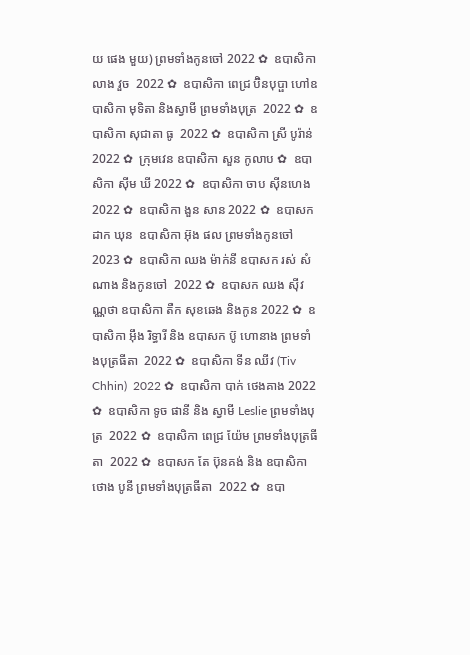យ ផេង មួយ) ព្រមទាំងកូនចៅ 2022 ✿  ឧបាសិកា លាង វួច  2022 ✿  ឧបាសិកា ពេជ្រ ប៊ិនបុប្ផា ហៅឧបាសិកា មុទិតា និងស្វាមី ព្រមទាំងបុត្រ  2022 ✿  ឧបាសិកា សុជាតា ធូ  2022 ✿  ឧបាសិកា ស្រី បូរ៉ាន់ 2022 ✿  ក្រុមវេន ឧបាសិកា សួន កូលាប ✿  ឧបាសិកា ស៊ីម ឃី 2022 ✿  ឧបាសិកា ចាប ស៊ីនហេង 2022 ✿  ឧបាសិកា ងួន សាន 2022 ✿  ឧបាសក ដាក ឃុន  ឧបាសិកា អ៊ុង ផល ព្រមទាំងកូនចៅ 2023 ✿  ឧបាសិកា ឈង ម៉ាក់នី ឧបាសក រស់ សំណាង និងកូនចៅ  2022 ✿  ឧបាសក ឈង សុីវណ្ណថា ឧបាសិកា តឺក សុខឆេង និងកូន 2022 ✿  ឧបាសិកា អុឹង រិទ្ធារី និង ឧបាសក ប៊ូ ហោនាង ព្រមទាំងបុត្រធីតា  2022 ✿  ឧបាសិកា ទីន ឈីវ (Tiv Chhin)  2022 ✿  ឧបាសិកា បាក់ ថេងគាង 2022 ✿  ឧបាសិកា ទូច ផានី និង ស្វាមី Leslie ព្រមទាំងបុត្រ  2022 ✿  ឧបាសិកា ពេជ្រ យ៉ែម ព្រមទាំងបុត្រធីតា  2022 ✿  ឧបាសក តែ ប៊ុនគង់ និង ឧបាសិកា ថោង បូនី ព្រមទាំងបុត្រធីតា  2022 ✿  ឧបា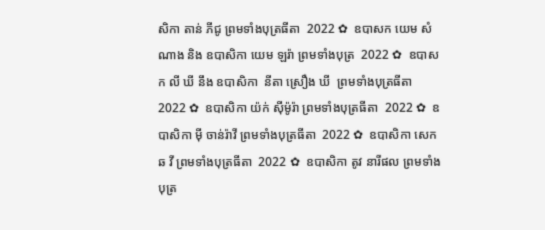សិកា តាន់ ភីជូ ព្រមទាំងបុត្រធីតា  2022 ✿  ឧបាសក យេម សំណាង និង ឧបាសិកា យេម ឡរ៉ា ព្រមទាំងបុត្រ  2022 ✿  ឧបាសក លី ឃី នឹង ឧបាសិកា  នីតា ស្រឿង ឃី  ព្រមទាំងបុត្រធីតា  2022 ✿  ឧបាសិកា យ៉ក់ សុីម៉ូរ៉ា ព្រមទាំងបុត្រធីតា  2022 ✿  ឧបាសិកា មុី ចាន់រ៉ាវី ព្រមទាំងបុត្រធីតា  2022 ✿  ឧបាសិកា សេក ឆ វី ព្រមទាំងបុត្រធីតា  2022 ✿  ឧបាសិកា តូវ នារីផល ព្រមទាំងបុត្រ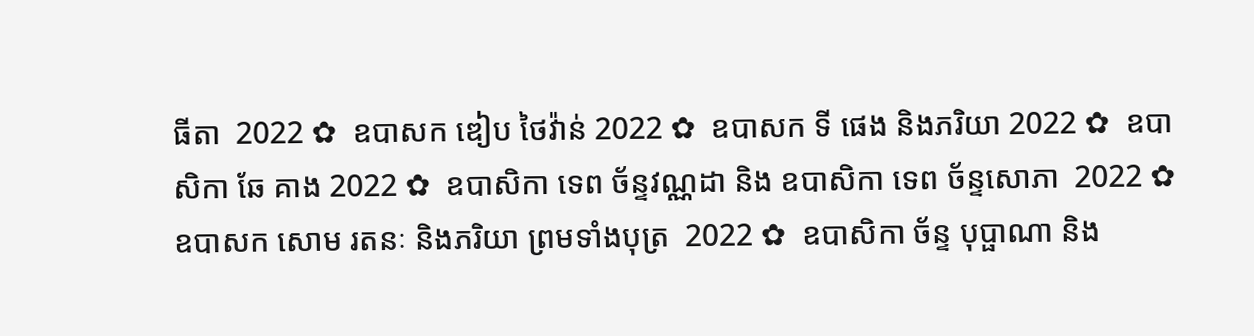ធីតា  2022 ✿  ឧបាសក ឌៀប ថៃវ៉ាន់ 2022 ✿  ឧបាសក ទី ផេង និងភរិយា 2022 ✿  ឧបាសិកា ឆែ គាង 2022 ✿  ឧបាសិកា ទេព ច័ន្ទវណ្ណដា និង ឧបាសិកា ទេព ច័ន្ទសោភា  2022 ✿  ឧបាសក សោម រតនៈ និងភរិយា ព្រមទាំងបុត្រ  2022 ✿  ឧបាសិកា ច័ន្ទ បុប្ផាណា និង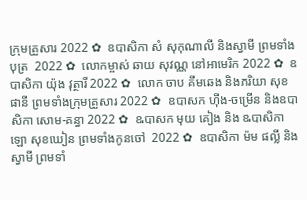ក្រុមគ្រួសារ 2022 ✿  ឧបាសិកា សំ សុកុណាលី និងស្វាមី ព្រមទាំងបុត្រ  2022 ✿  លោកម្ចាស់ ឆាយ សុវណ្ណ នៅអាមេរិក 2022 ✿  ឧបាសិកា យ៉ុង វុត្ថារី 2022 ✿  លោក ចាប គឹមឆេង និងភរិយា សុខ ផានី ព្រមទាំងក្រុមគ្រួសារ 2022 ✿  ឧបាសក ហ៊ីង-ចម្រើន និងឧបាសិកា សោម-គន្ធា 2022 ✿  ឩបាសក មុយ គៀង និង ឩបាសិកា ឡោ សុខឃៀន ព្រមទាំងកូនចៅ  2022 ✿  ឧបាសិកា ម៉ម ផល្លី និង ស្វាមី ព្រមទាំ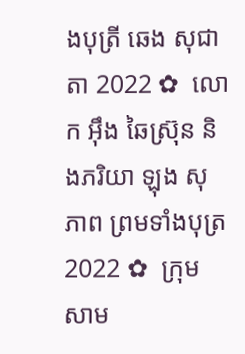ងបុត្រី ឆេង សុជាតា 2022 ✿  លោក អ៊ឹង ឆៃស្រ៊ុន និងភរិយា ឡុង សុភាព ព្រមទាំងបុត្រ 2022 ✿  ក្រុមសាម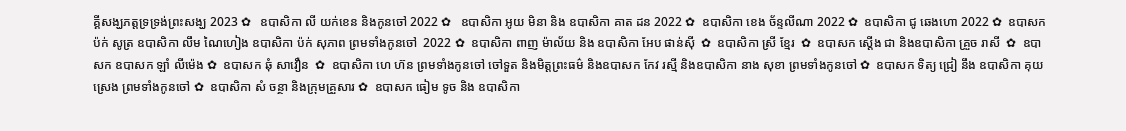គ្គីសង្ឃភត្តទ្រទ្រង់ព្រះសង្ឃ 2023 ✿   ឧបាសិកា លី យក់ខេន និងកូនចៅ 2022 ✿   ឧបាសិកា អូយ មិនា និង ឧបាសិកា គាត ដន 2022 ✿  ឧបាសិកា ខេង ច័ន្ទលីណា 2022 ✿  ឧបាសិកា ជូ ឆេងហោ 2022 ✿  ឧបាសក ប៉ក់ សូត្រ ឧបាសិកា លឹម ណៃហៀង ឧបាសិកា ប៉ក់ សុភាព ព្រមទាំងកូនចៅ  2022 ✿  ឧបាសិកា ពាញ ម៉ាល័យ និង ឧបាសិកា អែប ផាន់ស៊ី  ✿  ឧបាសិកា ស្រី ខ្មែរ  ✿  ឧបាសក ស្តើង ជា និងឧបាសិកា គ្រួច រាសី  ✿  ឧបាសក ឧបាសក ឡាំ លីម៉េង ✿  ឧបាសក ឆុំ សាវឿន  ✿  ឧបាសិកា ហេ ហ៊ន ព្រមទាំងកូនចៅ ចៅទួត និងមិត្តព្រះធម៌ និងឧបាសក កែវ រស្មី និងឧបាសិកា នាង សុខា ព្រមទាំងកូនចៅ ✿  ឧបាសក ទិត្យ ជ្រៀ នឹង ឧបាសិកា គុយ ស្រេង ព្រមទាំងកូនចៅ ✿  ឧបាសិកា សំ ចន្ថា និងក្រុមគ្រួសារ ✿  ឧបាសក ធៀម ទូច និង ឧបាសិកា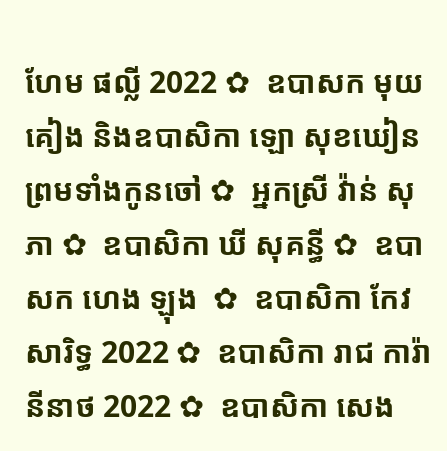ហែម ផល្លី 2022 ✿  ឧបាសក មុយ គៀង និងឧបាសិកា ឡោ សុខឃៀន ព្រមទាំងកូនចៅ ✿  អ្នកស្រី វ៉ាន់ សុភា ✿  ឧបាសិកា ឃី សុគន្ធី ✿  ឧបាសក ហេង ឡុង  ✿  ឧបាសិកា កែវ សារិទ្ធ 2022 ✿  ឧបាសិកា រាជ ការ៉ានីនាថ 2022 ✿  ឧបាសិកា សេង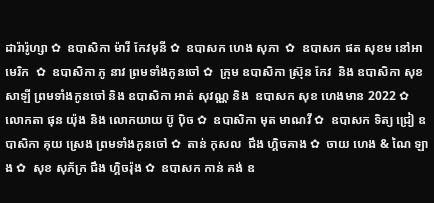ដារ៉ារ៉ូហ្សា ✿  ឧបាសិកា ម៉ារី កែវមុនី ✿  ឧបាសក ហេង សុភា  ✿  ឧបាសក ផត សុខម នៅអាមេរិក  ✿  ឧបាសិកា ភូ នាវ ព្រមទាំងកូនចៅ ✿  ក្រុម ឧបាសិកា ស្រ៊ុន កែវ  និង ឧបាសិកា សុខ សាឡី ព្រមទាំងកូនចៅ និង ឧបាសិកា អាត់ សុវណ្ណ និង  ឧបាសក សុខ ហេងមាន 2022 ✿  លោកតា ផុន យ៉ុង និង លោកយាយ ប៊ូ ប៉ិច ✿  ឧបាសិកា មុត មាណវី ✿  ឧបាសក ទិត្យ ជ្រៀ ឧបាសិកា គុយ ស្រេង ព្រមទាំងកូនចៅ ✿  តាន់ កុសល  ជឹង ហ្គិចគាង ✿  ចាយ ហេង & ណៃ ឡាង ✿  សុខ សុភ័ក្រ ជឹង ហ្គិចរ៉ុង ✿  ឧបាសក កាន់ គង់ ឧ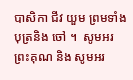បាសិកា ជីវ យួម ព្រមទាំងបុត្រនិង ចៅ ។  សូមអរព្រះគុណ និង សូមអរ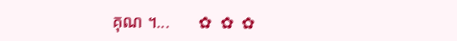គុណ ។...       ✿  ✿  ✿